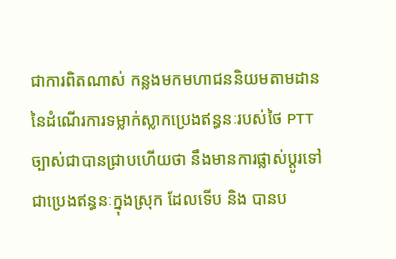ជាការពិតណាស់ កន្លងមកមហាជននិយមតាមដាននៃដំណើរការទម្លាក់ស្លាកប្រេងឥន្ធនៈរបស់ថៃ PTT ច្បាស់ជាបានជ្រាបហើយថា នឹងមានការផ្លាស់ប្តូរទៅជាប្រេងឥន្ធនៈក្នុងស្រុក ដែលទើប និង បានប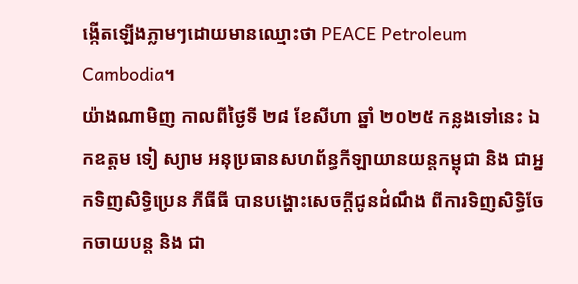ង្កើតឡើងភ្លាមៗដោយមានឈ្មោះថា PEACE Petroleum Cambodia។
យ៉ាងណាមិញ កាលពីថ្ងៃទី ២៨ ខែសីហា ឆ្នាំ ២០២៥ កន្លងទៅនេះ ឯកឧត្តម ទៀ ស្យាម អនុប្រធានសហព័ន្ធកីឡាយានយន្តកម្ពុជា និង ជាអ្នកទិញសិទ្ធិប្រេន ភីធីធី បានបង្ហោះសេចក្តីជូនដំណឹង ពីការទិញសិទ្ធិចែកចាយបន្ត និង ជា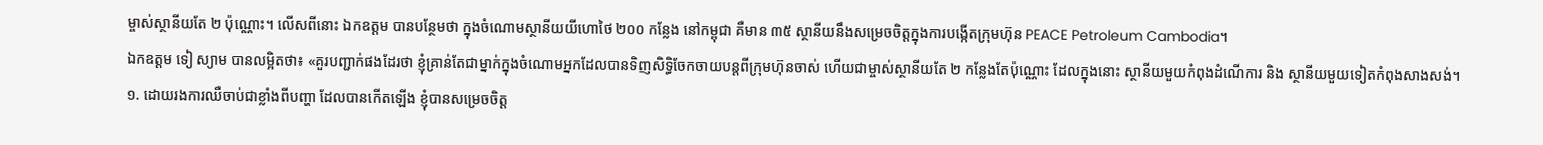ម្ចាស់ស្ថានីយតែ ២ ប៉ុណ្ណោះ។ លើសពីនោះ ឯកឧត្តម បានបន្ថែមថា ក្នុងចំណោមស្ថានីយយីហោថៃ ២០០ កន្លែង នៅកម្ពុជា គឺមាន ៣៥ ស្ថានីយនឹងសម្រេចចិត្តក្នុងការបង្កើតក្រុមហ៊ុន PEACE Petroleum Cambodia។
ឯកឧត្តម ទៀ ស្យាម បានលម្អិតថា៖ «គួរបញ្ជាក់ផងដែរថា ខ្ញុំគ្រាន់តែជាម្នាក់ក្នុងចំណោមអ្នកដែលបានទិញសិទ្ធិចែកចាយបន្តពីក្រុមហ៊ុនចាស់ ហើយជាម្ចាស់ស្ថានីយតែ ២ កន្លែងតែប៉ុណ្ណោះ ដែលក្នុងនោះ ស្ថានីយមួយកំពុងដំណើការ និង ស្ថានីយមួយទៀតកំពុងសាងសង់។
១. ដោយរងការឈឺចាប់ជាខ្លាំងពីបញ្ហា ដែលបានកើតឡើង ខ្ញុំបានសម្រេចចិត្ត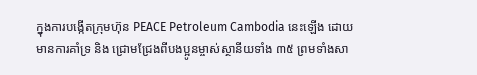ក្នុងការបង្កើតក្រុមហ៊ុន PEACE Petroleum Cambodia នេះឡើង ដោយមានការគាំទ្រ និង ជ្រោមជ្រែងពីបងប្អូនម្ចាស់ស្ថានីយទាំង ៣៥ ព្រមទាំងសា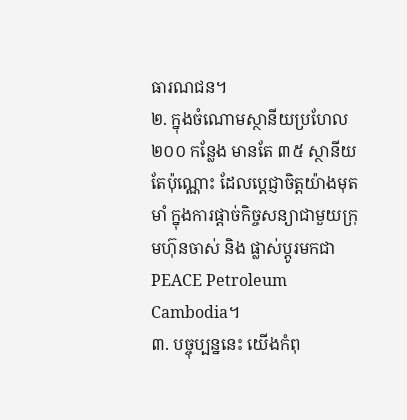ធារណជន។
២. ក្នុងចំណោមស្ថានីយប្រហែល ២០០ កន្លែង មានតែ ៣៥ ស្ថានីយតែប៉ុណ្ណោះ ដែលប្តេជ្ញាចិត្តយ៉ាងមុតមាំ ក្នុងការផ្តាច់កិច្ចសន្យាជាមួយក្រុមហ៊ុនចាស់ និង ផ្លាស់ប្តូរមកជា PEACE Petroleum Cambodia។
៣. បច្ចុប្បន្ននេះ យើងកំពុ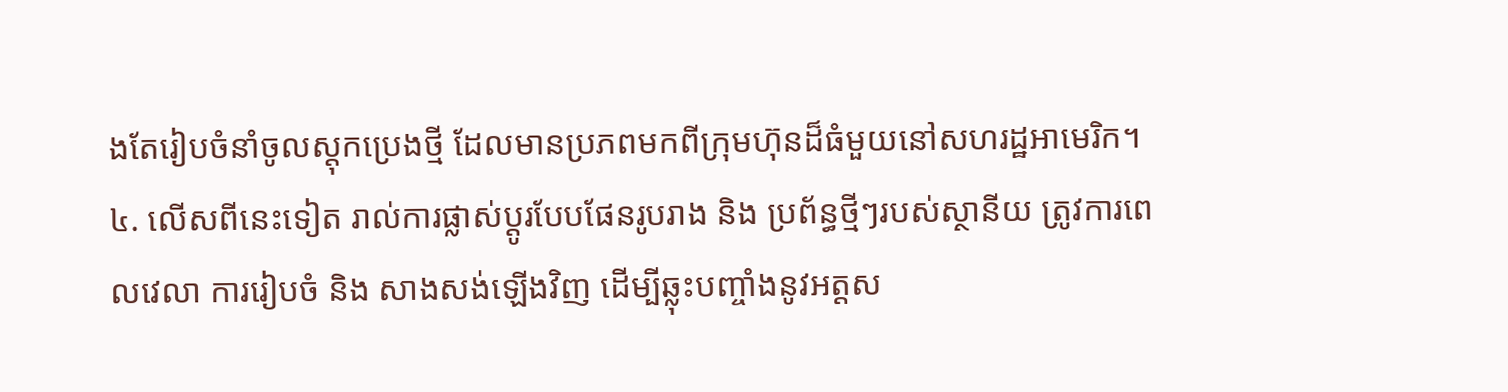ងតែរៀបចំនាំចូលស្តុកប្រេងថ្មី ដែលមានប្រភពមកពីក្រុមហ៊ុនដ៏ធំមួយនៅសហរដ្ឋអាមេរិក។
៤. លើសពីនេះទៀត រាល់ការផ្លាស់ប្តូរបែបផែនរូបរាង និង ប្រព័ន្ធថ្មីៗរបស់ស្ថានីយ ត្រូវការពេលវេលា ការរៀបចំ និង សាងសង់ឡើងវិញ ដើម្បីឆ្លុះបញ្ចាំងនូវអត្តស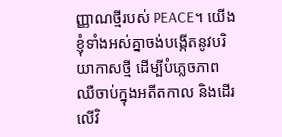ញ្ញាណថ្មីរបស់ PEACE។ យើងខ្ញុំទាំងអស់គ្នាចង់បង្កើតនូវបរិយាកាសថ្មី ដើម្បីបំភ្លេចភាពឈឺចាប់ក្នុងអតីតកាល និងដើរលើវិ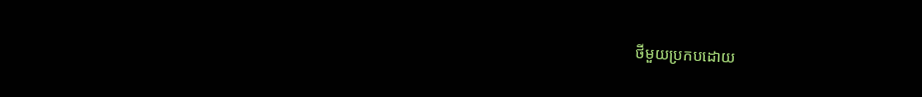ថីមួយប្រកបដោយ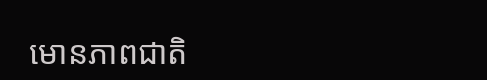មោនភាពជាតិ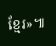ខ្មែរ»៕